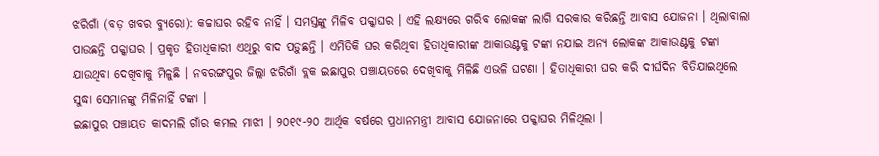ଝରିଗାଁ (ବଡ଼ ଖବର ବ୍ୟୁରୋ): କଚ୍ଚାଘର ରହିବ ନାହିଁ । ସମସ୍ତଙ୍କୁ ମିଳିବ ପକ୍କାଘର । ଏହି ଲକ୍ଷ୍ୟରେ ଗରିବ ଲୋକଙ୍କ ଲାଗି ସରକାର କରିଛନ୍ତି ଆବାସ ଯୋଜନା । ଥିଲାବାଲା ପାଉଛନ୍ତି ପକ୍କାଘର । ପ୍ରକୃତ ହିତାଧିକାରୀ ଏଥିରୁ ବାଦ ପଡ଼ୁଛନ୍ତି । ଏମିତିକି ଘର କରିଥିବା ହିତାଧିକାରୀଙ୍କ ଆକାଉଣ୍ଟକୁ ଟଙ୍କା ନଯାଇ ଅନ୍ୟ ଲୋକଙ୍କ ଆକାଉଣ୍ଟକୁ ଟଙ୍କା ଯାଉଥିବା ଦେଖିବାକୁ ମିଳୁଛି । ନବରଙ୍ଗପୁର ଜିଲ୍ଲା ଝରିଗାଁ ବ୍ଲକ ଇଛାପୁର ପଞ୍ଚାୟତରେ ଦେଖିବାକୁ ମିଳିଛି ଏଭଳି ଘଟଣା । ହିତାଧିକାରୀ ଘର କରି ଦୀର୍ଘଦିନ ବିତିଯାଇଥିଲେ ସୁଦ୍ଧା ସେମାନଙ୍କୁ ମିଳିନାହିଁ ଟଙ୍କା ।
ଇଛାପୁର ପଞ୍ଚାୟତ କାଦମଲି ଗାଁର କମଲ ମାଝୀ । ୨୦୧୯-୨୦ ଆର୍ଥିକ ବର୍ଷରେ ପ୍ରଧାନମନ୍ତ୍ରୀ ଆବାସ ଯୋଜନାରେ ପକ୍କାଘର ମିଳିଥିଲା ।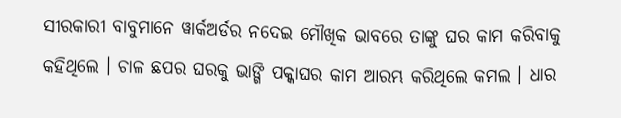ସୀରକାରୀ ବାବୁମାନେ ୱାର୍କଅର୍ଡର ନଦେଇ ମୌଖିକ ଭାବରେ ତାଙ୍କୁ ଘର କାମ କରିବାକୁ କହିଥିଲେ । ଚାଳ ଛପର ଘରକୁ ଭାଙ୍ଗି ପକ୍କାଘର କାମ ଆରମ୍ଭ କରିଥିଲେ କମଲ । ଧାର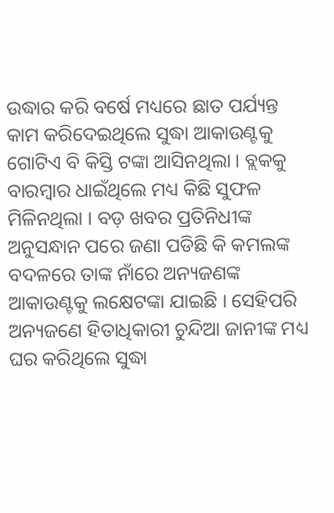ଉଦ୍ଧାର କରି ବର୍ଷେ ମଧ୍ୟରେ ଛାତ ପର୍ଯ୍ୟନ୍ତ କାମ କରିଦେଇଥିଲେ ସୁଦ୍ଧା ଆକାଉଣ୍ଟକୁ ଗୋଟିଏ ବି କିସ୍ତି ଟଙ୍କା ଆସିନଥିଲା । ବ୍ଲକକୁ ବାରମ୍ବାର ଧାଇଁଥିଲେ ମଧ୍ୟ କିଛି ସୁଫଳ ମିଳିନଥିଲା । ବଡ଼ ଖବର ପ୍ରତିନିଧୀଙ୍କ ଅନୁସନ୍ଧାନ ପରେ ଜଣା ପଡିଛି କି କମଲଙ୍କ ବଦଳରେ ତାଙ୍କ ନାଁରେ ଅନ୍ୟଜଣଙ୍କ ଆକାଉଣ୍ଟକୁ ଲକ୍ଷେଟଙ୍କା ଯାଇଛି । ସେହିପରି ଅନ୍ୟଜଣେ ହିତାଧିକାରୀ ଚୁନ୍ଦିଆ ଜାନୀଙ୍କ ମଧ୍ୟ ଘର କରିଥିଲେ ସୁଦ୍ଧା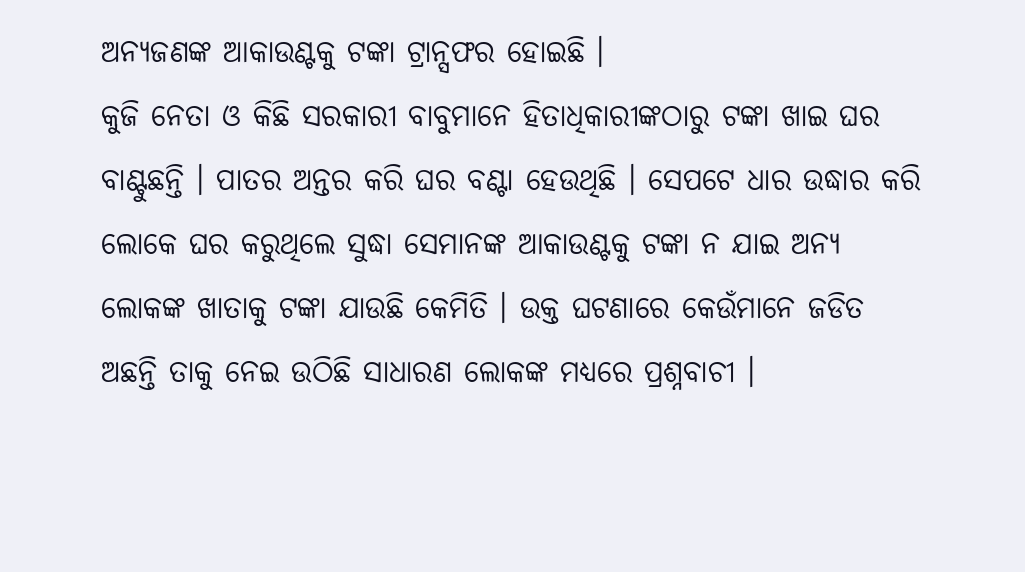ଅନ୍ୟଜଣଙ୍କ ଆକାଉଣ୍ଟକୁ ଟଙ୍କା ଟ୍ରାନ୍ସଫର ହୋଇଛି ।
କୁଜି ନେତା ଓ କିଛି ସରକାରୀ ବାବୁମାନେ ହିତାଧିକାରୀଙ୍କଠାରୁ ଟଙ୍କା ଖାଇ ଘର ବାଣ୍ଟୁଛନ୍ତି । ପାତର ଅନ୍ତର କରି ଘର ବଣ୍ଟା ହେଉଥିଛି । ସେପଟେ ଧାର ଉଦ୍ଧାର କରି ଲୋକେ ଘର କରୁଥିଲେ ସୁଦ୍ଧା ସେମାନଙ୍କ ଆକାଉଣ୍ଟକୁ ଟଙ୍କା ନ ଯାଇ ଅନ୍ୟ ଲୋକଙ୍କ ଖାତାକୁ ଟଙ୍କା ଯାଉଛି କେମିତି । ଉକ୍ତ ଘଟଣାରେ କେଉଁମାନେ ଜଡିତ ଅଛନ୍ତି ତାକୁ ନେଇ ଉଠିଛି ସାଧାରଣ ଲୋକଙ୍କ ମଧ୍ୟରେ ପ୍ରଶ୍ନବାଚୀ ।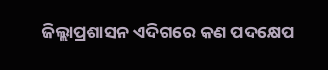ଜିଲ୍ଲାପ୍ରଶାସନ ଏଦିଗରେ କଣ ପଦକ୍ଷେପ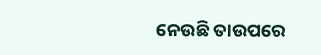ନେଉଛି ତାଉପରେ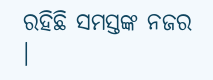ରହିଛି ସମସ୍ତଙ୍କ ନଜର ।